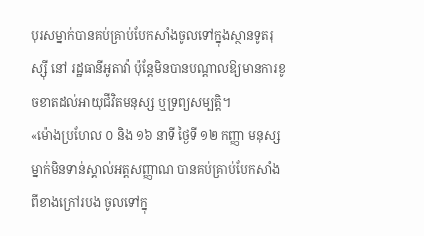បុរសម្នាក់បានគប់គ្រាប់បែកសាំងចូលទៅក្នុងស្ថានទូតរុស្ស៊ី នៅ រដ្ឋធានីអូតាវ៉ា ប៉ុន្តែមិនបានបណ្ដាលឱ្យមានការខូចខាតដល់អាយុជីវិតមនុស្ស ឬទ្រព្យសម្បត្តិ។
«ម៉ោងប្រហែល ០ និង ១៦ នាទី ថ្ងៃទី ១២ កញ្ញា មនុស្សម្នាក់មិនទាន់ស្គាល់អត្តសញ្ញាណ បានគប់គ្រាប់បែកសាំងពីខាងក្រៅរបង ចូលទៅក្នុ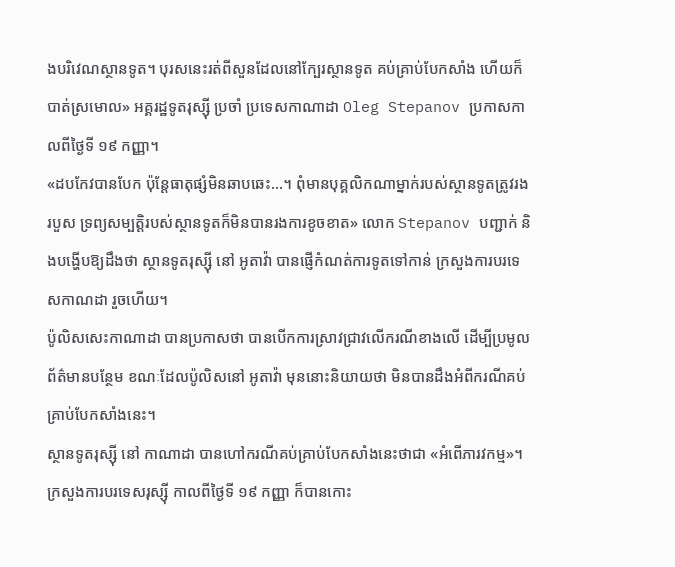ងបរិវេណស្ថានទូត។ បុរសនេះរត់ពីសួនដែលនៅក្បែរស្ថានទូត គប់គ្រាប់បែកសាំង ហើយក៏បាត់ស្រមោល» អគ្គរដ្ឋទូតរុស្ស៊ី ប្រចាំ ប្រទេសកាណាដា Oleg Stepanov ប្រកាសកាលពីថ្ងៃទី ១៩ កញ្ញា។
«ដបកែវបានបែក ប៉ុន្តែធាតុផ្សំមិនឆាបឆេះ…។ ពុំមានបុគ្គលិកណាម្នាក់របស់ស្ថានទូតត្រូវរងរបួស ទ្រព្យសម្បត្តិរបស់ស្ថានទូតក៏មិនបានរងការខូចខាត» លោក Stepanov បញ្ជាក់ និងបង្ហើបឱ្យដឹងថា ស្ថានទូតរុស្ស៊ី នៅ អូតាវ៉ា បានផ្ញើកំណត់ការទូតទៅកាន់ ក្រសួងការបរទេសកាណដា រួចហើយ។
ប៉ូលិសសេះកាណាដា បានប្រកាសថា បានបើកការស្រាវជ្រាវលើករណីខាងលើ ដើម្បីប្រមូលព័ត៌មានបន្ថែម ខណៈដែលប៉ូលិសនៅ អូតាវ៉ា មុននោះនិយាយថា មិនបានដឹងអំពីករណីគប់គ្រាប់បែកសាំងនេះ។
ស្ថានទូតរុស្ស៊ី នៅ កាណាដា បានហៅករណីគប់គ្រាប់បែកសាំងនេះថាជា «អំពើភារវកម្ម»។ ក្រសួងការបរទេសរុស្ស៊ី កាលពីថ្ងៃទី ១៩ កញ្ញា ក៏បានកោះ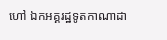ហៅ ឯកអគ្គរដ្ឋទូតកាណាដា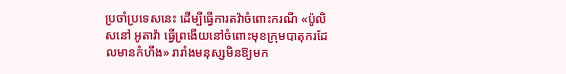ប្រចាំប្រទេសនេះ ដើម្បីធ្វើការតវ៉ាចំពោះករណី «ប៉ូលិសនៅ អូតាវ៉ា ធ្វើព្រងើយនៅចំពោះមុខក្រុមបាតុករដែលមានកំហឹង» រារាំងមនុស្សមិនឱ្យមក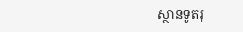ស្ថានទូតរុ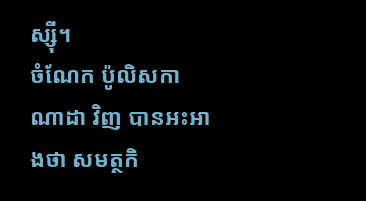ស្ស៊ី។
ចំណែក ប៉ូលិសកាណាដា វិញ បានអះអាងថា សមត្ថកិ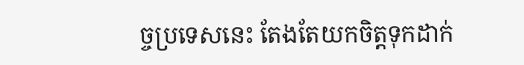ច្ចប្រទេសនេះ តែងតែយកចិត្តទុកដាក់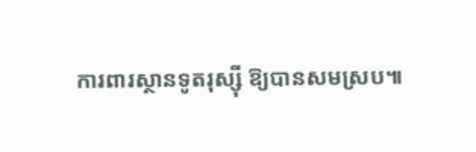ការពារស្ថានទូតរុស្ស៊ី ឱ្យបានសមស្រប៕